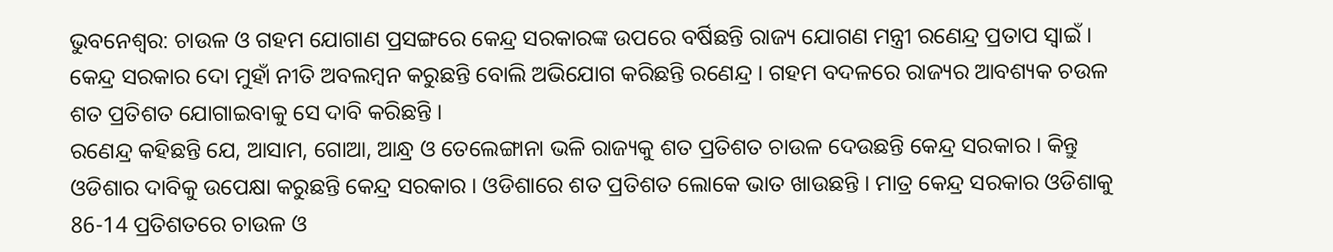ଭୁବନେଶ୍ବର: ଚାଉଳ ଓ ଗହମ ଯୋଗାଣ ପ୍ରସଙ୍ଗରେ କେନ୍ଦ୍ର ସରକାରଙ୍କ ଉପରେ ବର୍ଷିଛନ୍ତି ରାଜ୍ୟ ଯୋଗଣ ମନ୍ତ୍ରୀ ରଣେନ୍ଦ୍ର ପ୍ରତାପ ସ୍ବାଇଁ । କେନ୍ଦ୍ର ସରକାର ଦୋ ମୁହାଁ ନୀତି ଅବଲମ୍ବନ କରୁଛନ୍ତି ବୋଲି ଅଭିଯୋଗ କରିଛନ୍ତି ରଣେନ୍ଦ୍ର । ଗହମ ବଦଳରେ ରାଜ୍ୟର ଆବଶ୍ୟକ ଚଉଳ ଶତ ପ୍ରତିଶତ ଯୋଗାଇବାକୁ ସେ ଦାବି କରିଛନ୍ତି ।
ରଣେନ୍ଦ୍ର କହିଛନ୍ତି ଯେ, ଆସାମ, ଗୋଆ, ଆନ୍ଧ୍ର ଓ ତେଲେଙ୍ଗାନା ଭଳି ରାଜ୍ୟକୁ ଶତ ପ୍ରତିଶତ ଚାଉଳ ଦେଉଛନ୍ତି କେନ୍ଦ୍ର ସରକାର । କିନ୍ତୁ ଓଡିଶାର ଦାବିକୁ ଉପେକ୍ଷା କରୁଛନ୍ତି କେନ୍ଦ୍ର ସରକାର । ଓଡିଶାରେ ଶତ ପ୍ରତିଶତ ଲୋକେ ଭାତ ଖାଉଛନ୍ତି । ମାତ୍ର କେନ୍ଦ୍ର ସରକାର ଓଡିଶାକୁ 86-14 ପ୍ରତିଶତରେ ଚାଉଳ ଓ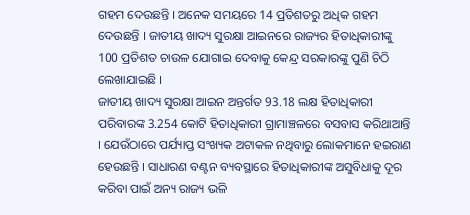ଗହମ ଦେଉଛନ୍ତି । ଅନେକ ସମୟରେ 14 ପ୍ରତିଶତରୁ ଅଧିକ ଗହମ ଦେଉଛନ୍ତି । ଜାତୀୟ ଖାଦ୍ୟ ସୁରକ୍ଷା ଆଇନରେ ରାଜ୍ୟର ହିତାଧିକାରୀଙ୍କୁ 100 ପ୍ରତିଶତ ଚାଉଳ ଯୋଗାଇ ଦେବାକୁ କେନ୍ଦ୍ର ସରକାରଙ୍କୁ ପୁଣି ଚିଠି ଲେଖାଯାଇଛି ।
ଜାତୀୟ ଖାଦ୍ୟ ସୁରକ୍ଷା ଆଇନ ଅନ୍ତର୍ଗତ 93.18 ଲକ୍ଷ ହିତାଧିକାରୀ ପରିବାରଙ୍କ 3.254 କୋଟି ହିତାଧିକାରୀ ଗ୍ରାମାଞ୍ଚଳରେ ବସବାସ କରିଥାଆନ୍ତି । ଯେଉଁଠାରେ ପର୍ଯ୍ୟାପ୍ତ ସଂଖ୍ୟକ ଅଟାକଳ ନଥିବାରୁ ଲୋକମାନେ ହଇରାଣ ହେଉଛନ୍ତି । ସାଧାରଣ ବଣ୍ଟନ ବ୍ୟବସ୍ଥାରେ ହିତାଧିକାରୀଙ୍କ ଅସୁବିଧାକୁ ଦୂର କରିବା ପାଇଁ ଅନ୍ୟ ରାଜ୍ୟ ଭଳି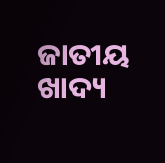ଜାତୀୟ ଖାଦ୍ୟ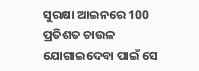ସୁରକ୍ଷା ଆଇନରେ 100 ପ୍ରତିଶତ ଚାଉଳ ଯୋଗାଇଦେବା ପାଇଁ ସେ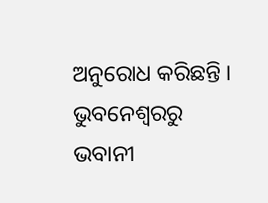ଅନୁରୋଧ କରିଛନ୍ତି ।
ଭୁବନେଶ୍ବରରୁ ଭବାନୀ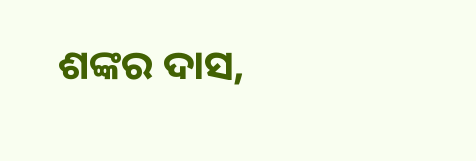ଶଙ୍କର ଦାସ,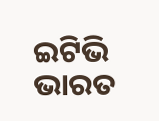ଇଟିଭି ଭାରତ